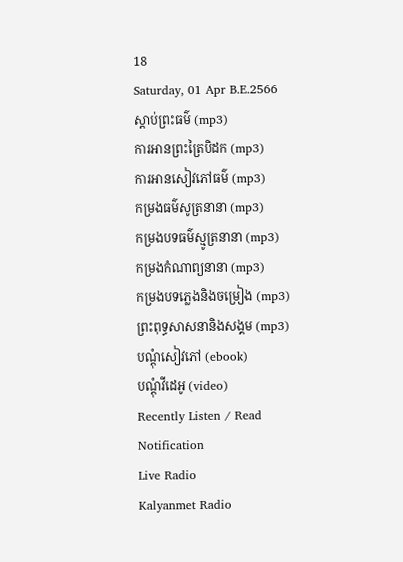18
Saturday, 01 Apr B.E.2566
ស្តាប់ព្រះធម៌ (mp3)
ការអានព្រះត្រៃបិដក (mp3)
ការអានសៀវភៅធម៌ (mp3)
កម្រងធម៌សូត្រនានា (mp3)
កម្រងបទធម៌ស្មូត្រនានា (mp3)
កម្រងកំណាព្យនានា (mp3)
កម្រងបទភ្លេងនិងចម្រៀង (mp3)
ព្រះពុទ្ធសាសនានិងសង្គម (mp3)
បណ្តុំសៀវភៅ (ebook)
បណ្តុំវីដេអូ (video)
Recently Listen / Read
Notification
Live Radio
Kalyanmet Radio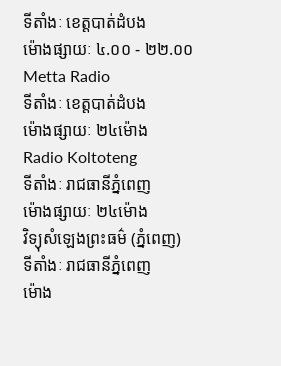ទីតាំងៈ ខេត្តបាត់ដំបង
ម៉ោងផ្សាយៈ ៤.០០ - ២២.០០
Metta Radio
ទីតាំងៈ ខេត្តបាត់ដំបង
ម៉ោងផ្សាយៈ ២៤ម៉ោង
Radio Koltoteng
ទីតាំងៈ រាជធានីភ្នំពេញ
ម៉ោងផ្សាយៈ ២៤ម៉ោង
វិទ្យុសំឡេងព្រះធម៌ (ភ្នំពេញ)
ទីតាំងៈ រាជធានីភ្នំពេញ
ម៉ោង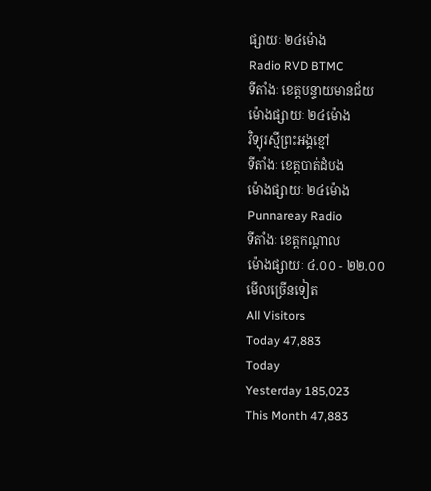ផ្សាយៈ ២៤ម៉ោង
Radio RVD BTMC
ទីតាំងៈ ខេត្តបន្ទាយមានជ័យ
ម៉ោងផ្សាយៈ ២៤ម៉ោង
វិទ្យុរស្មីព្រះអង្គខ្មៅ
ទីតាំងៈ ខេត្តបាត់ដំបង
ម៉ោងផ្សាយៈ ២៤ម៉ោង
Punnareay Radio
ទីតាំងៈ ខេត្តកណ្តាល
ម៉ោងផ្សាយៈ ៤.០០ - ២២.០០
មើលច្រើនទៀត
All Visitors
Today 47,883
Today
Yesterday 185,023
This Month 47,883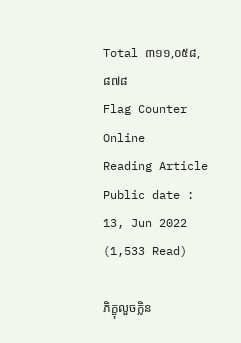Total ៣១១,០៥៨,៨៧៨
Flag Counter
Online
Reading Article
Public date : 13, Jun 2022 (1,533 Read)

ភិក្ខុលួចក្លិន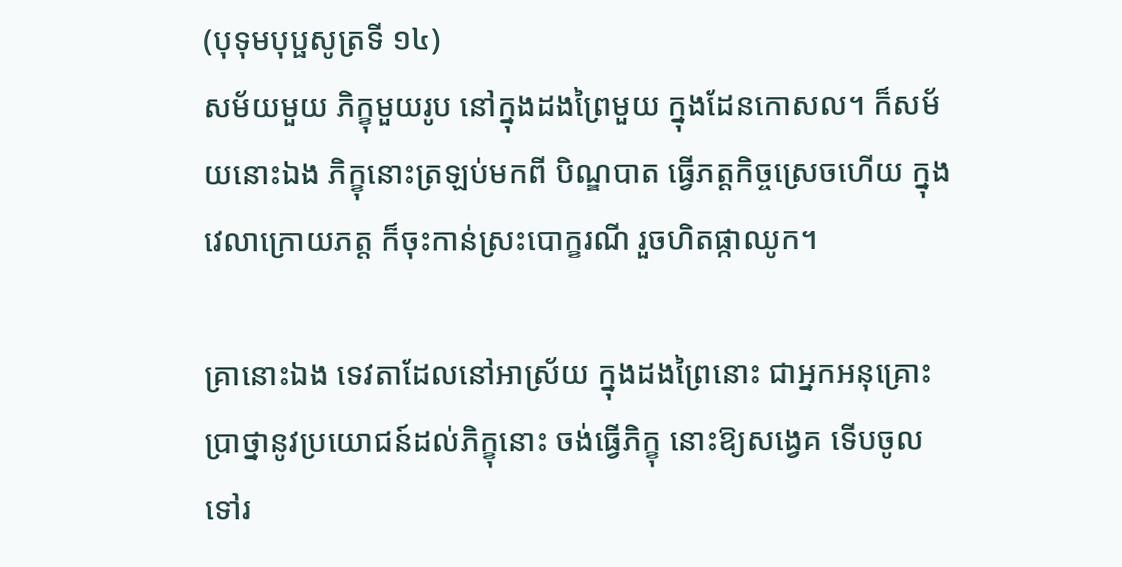(បុទុមបុប្ផសូត្រទី ១៤)
សម័យមួយ ភិក្ខុមួយរូប នៅក្នុងដងព្រៃមួយ ក្នុងដែនកោសល។ ក៏សម័យនោះឯង ភិក្ខុនោះត្រឡប់មកពី បិណ្ឌបាត ធ្វើភត្តកិច្ចស្រេចហើយ ក្នុងវេលាក្រោយភត្ត ក៏ចុះកាន់ស្រះបោក្ខរណី រួចហិតផ្កាឈូក។

គ្រានោះឯង ទេវតាដែលនៅអាស្រ័យ ក្នុងដងព្រៃនោះ ជាអ្នកអនុគ្រោះ ប្រាថ្នានូវប្រយោជន៍ដល់ភិក្ខុនោះ ចង់ធ្វើភិក្ខុ នោះឱ្យសង្វេគ ទើបចូលទៅរ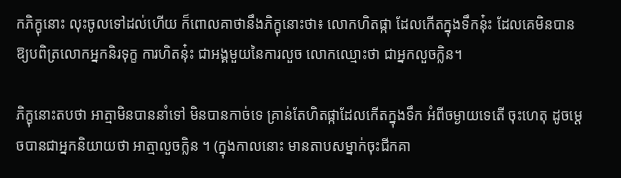កភិក្ខុនោះ លុះចូលទៅដល់ហើយ ក៏ពោលគាថានឹងភិក្ខុនោះថា៖ លោកហិតផ្កា ដែលកើតក្នុងទឹកនុ៎ះ ដែលគេមិនបាន ឱ្យបពិត្រលោកអ្នកនិរទុក្ខ ការហិតនុ៎ះ ជាអង្គមួយនៃការលួច លោកឈ្មោះថា ជាអ្នកលួចក្លិន។

ភិក្ខុនោះតបថា អាត្មាមិនបាននាំទៅ មិនបានកាច់ទេ គ្រាន់តែហិតផ្កាដែលកើតក្នុងទឹក អំពីចម្ងាយទេតើ ចុះហេតុ ដូចម្តេចបានជាអ្នកនិយាយថា អាត្មាលួចក្លិន ។ (ក្នុងកាលនោះ មានតាបសម្នាក់ចុះជីកគា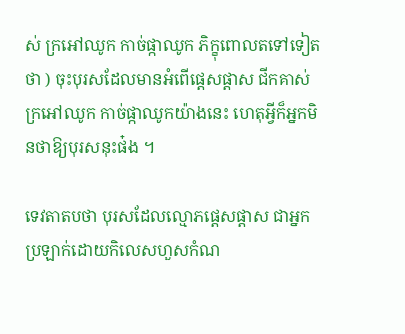ស់ ក្រអៅឈូក កាច់ផ្កាឈូក ភិក្ខុពោលតទៅទៀត ថា ) ចុះបុរសដែលមានអំពើផ្តេសផ្តាស ជីកគាស់ក្រអៅឈូក កាច់ផ្កាឈូកយ៉ាងនេះ ហេតុអ្វីក៏អ្នកមិនថាឱ្យបុរសនុះផ៎ង ។

ទេវតាតបថា បុរសដែលល្មោភផ្តេសផ្តាស ជាអ្នកប្រឡាក់ដោយកិលេសហួសកំណ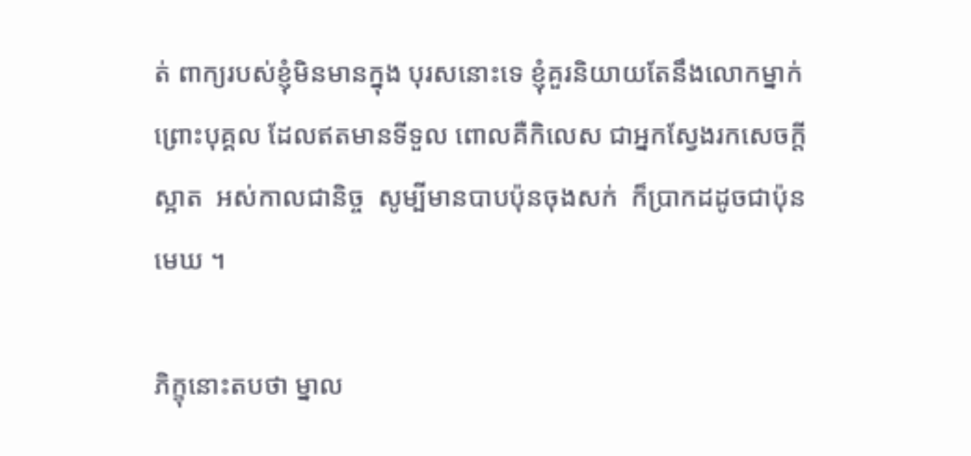ត់ ពាក្យរបស់ខ្ញុំមិនមានក្នុង បុរសនោះទេ ខ្ញុំគួរនិយាយតែនឹងលោកម្នាក់ ព្រោះបុគ្គល ដែលឥតមានទីទួល ពោលគឺកិលេស ជាអ្នកស្វែងរកសេចក្តី ស្អាត  អស់កាលជានិច្ច  សូម្បីមានបាបប៉ុនចុងសក់  ក៏ប្រាកដដូចជាប៉ុនមេឃ ។

ភិក្ខុនោះតបថា ម្នាល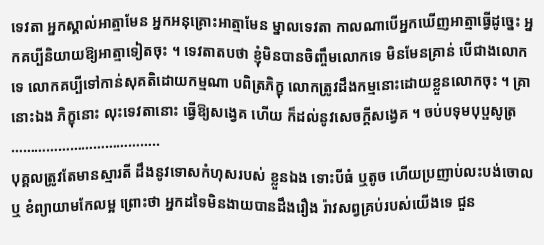ទេវតា អ្នកស្គាល់អាត្មាមែន អ្នកអនុគ្រោះអាត្មាមែន ម្នាលទេវតា កាលណាបើអ្នកឃើញអាត្មាធ្វើដូច្នេះ អ្នកគប្បីនិយាយឱ្យអាត្មាទៀតចុះ ។ ទេវតាតបថា ខ្ញុំមិនបានចិញ្ចឹមលោកទេ មិនមែនគ្រាន់ បើជាងលោកទេ លោកគប្បីទៅកាន់សុគតិដោយកម្មណា បពិត្រភិក្ខុ លោកត្រូវដឹងកម្មនោះដោយខ្លួនលោកចុះ ។ គ្រានោះឯង ភិក្ខុនោះ លុះទេវតានោះ ធ្វើឱ្យសង្វេគ ហើយ ក៏ដល់នូវសេចក្តីសង្វេគ ។ ចប់បទុមបុប្ផសូត្រ
………………………………..
បុគ្គលត្រូវតែមានស្មារតី ដឹងនូវទោសកំហុសរបស់ ខ្លួនឯង ទោះបីធំ ឬតូច ហើយប្រញាប់លះបង់ចោល ឬ ខំព្យាយាមកែលម្អ ព្រោះថា អ្នកដទៃមិនងាយបានដឹងរឿង រ៉ាវសព្វគ្រប់របស់យើងទេ ជួន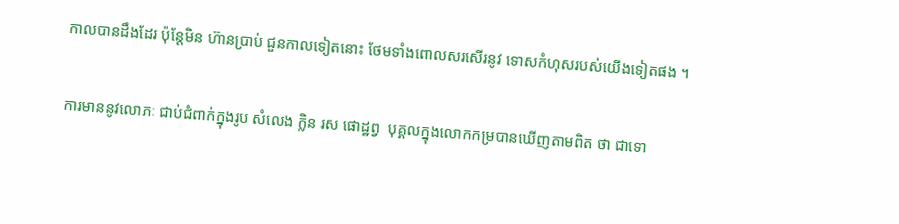កាលបានដឹងដែរ ប៉ុន្តែមិន ហ៊ានប្រាប់ ជួនកាលទៀតនោះ ថែមទាំងពោលសរសើរនូវ ទោសកំហុសរបស់យើងទៀតផង ។

ការមាននូវលោភៈ ជាប់ជំពាក់ក្នុងរូប សំលេង ក្លិន រស ផោដ្ឋព្វ  បុគ្គលក្នុងលោកកម្របានឃើញតាមពិត ថា ជាទោ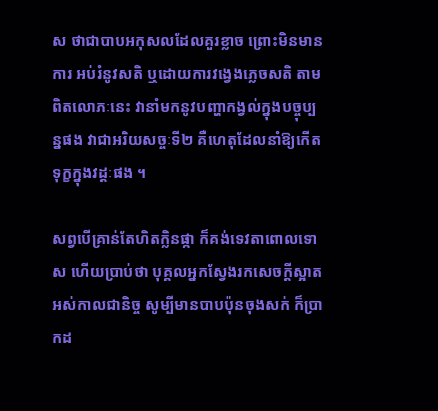ស ថាជាបាបអកុសលដែលគួរខ្លាច ព្រោះមិនមានការ អប់រំនូវសតិ ឬដោយការវង្វេងភ្លេចសតិ តាមពិតលោភៈនេះ វានាំមកនូវបញ្ហាកង្វល់ក្នុងបច្ចុប្បន្នផង វាជាអរិយសច្ចៈទី២ គឺហេតុដែលនាំឱ្យកើតទុក្ខក្នុងវដ្តៈផង ។

សព្វបើគ្រាន់តែហិតក្លិនផ្កា ក៏គង់ទេវតាពោលទោស ហើយប្រាប់ថា បុគ្គលអ្នកស្វែងរកសេចក្តីស្អាតអស់កាលជានិច្ច សូម្បីមានបាបប៉ុនចុងសក់ ក៏ប្រាកដ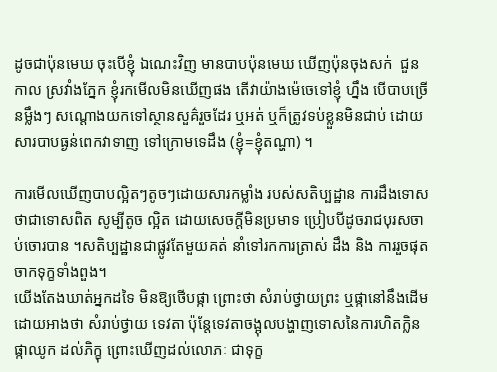ដូចជាប៉ុនមេឃ ចុះបើខ្ញុំ ឯណេះវិញ មានបាបប៉ុនមេឃ ឃើញប៉ុនចុងសក់  ជួនកាល ស្រវាំងភ្នែក ខ្ញុំរកមើលមិនឃើញផង តើវាយ៉ាងម៉េចេទៅខ្ញុំ ហ្នឹង បើបាបច្រើនម្លឹងៗ សណ្តោងយកទៅស្ថានសួគ៌រួចដែរ ឬអត់ ឬក៏ត្រូវទប់ខ្លួនមិនជាប់ ដោយសារបាបធ្ងន់ពេកវាទាញ ទៅក្រោមទេដឹង (ខ្ញុំ=ខ្ញុំតណ្ហា) ។

ការមើលឃើញបាបល្អិតៗតូចៗដោយសារកម្លាំង របស់សតិប្បដ្ឋាន ការដឹងទោសថាជាទោសពិត សូម្បីតូច ល្អិត ដោយសេចក្តីមិនប្រមាទ ប្រៀបបីដូចរាជបុរសចាប់ចោរបាន ។សតិប្បដ្ឋានជាផ្លូវតែមួយគត់ នាំទៅរកការត្រាស់ ដឹង និង ការរួចផុតចាកទុក្ខទាំងពួង។
យើងតែងឃាត់អ្នកដទៃ មិនឱ្យថើបផ្កា ព្រោះថា សំរាប់ថ្វាយព្រះ ឬផ្កានៅនឹងដើម ដោយអាងថា សំរាប់ថ្វាយ ទេវតា ប៉ុន្តែទេវតាចង្អុលបង្ហាញទោសនៃការហិតក្លិនផ្កាឈូក ដល់ភិក្ខុ ព្រោះឃើញដល់លោភៈ ជាទុក្ខ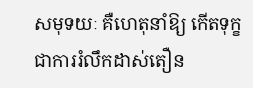សមុទយៈ គឺហេតុនាំឱ្យ កើតទុក្ខ ជាការរំលឹកដាស់តឿន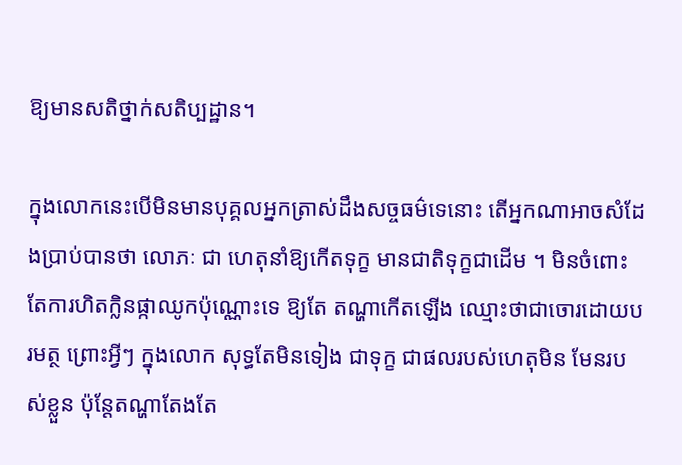ឱ្យមានសតិថ្នាក់សតិប្បដ្ឋាន។

ក្នុងលោកនេះបើមិនមានបុគ្គលអ្នកត្រាស់ដឹងសច្ចធម៌ទេនោះ តើអ្នកណាអាចសំដែងប្រាប់បានថា លោភៈ ជា ហេតុនាំឱ្យកើតទុក្ខ មានជាតិទុក្ខជាដើម ។ មិនចំពោះតែការហិតក្លិនផ្កាឈូកប៉ុណ្ណោះទេ ឱ្យតែ តណ្ហាកើតឡើង ឈ្មោះថាជាចោរដោយបរមត្ថ ព្រោះអ្វីៗ ក្នុងលោក សុទ្ធតែមិនទៀង ជាទុក្ខ ជាផលរបស់ហេតុមិន មែនរបស់ខ្លួន ប៉ុន្តែតណ្ហាតែងតែ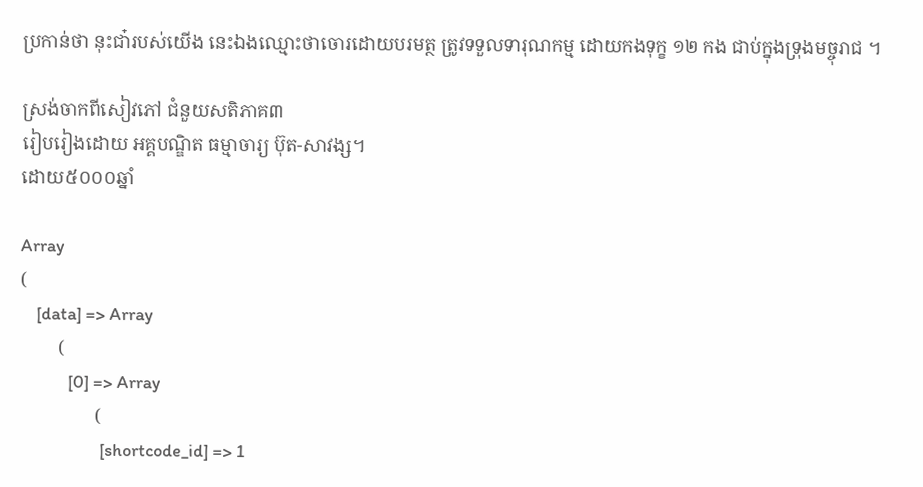ប្រកាន់ថា នុះជា៎របស់យើង នេះឯងឈ្មោះថាចោរដោយបរមត្ថ ត្រូវទទួលទារុណកម្ម ដោយកងទុក្ខ ១២ កង ជាប់ក្នុងទ្រុងមច្ចុរាជ ។

ស្រង់ចាកពីសៀវភៅ ជំនួយសតិភាគ៣
រៀបរៀងដោយ អគ្គបណ្ឌិត ធម្មាចារ្យ ប៊ុត-សាវង្ស។
ដោយ៥០០០ឆ្នាំ

Array
(
    [data] => Array
        (
            [0] => Array
                (
                    [shortcode_id] => 1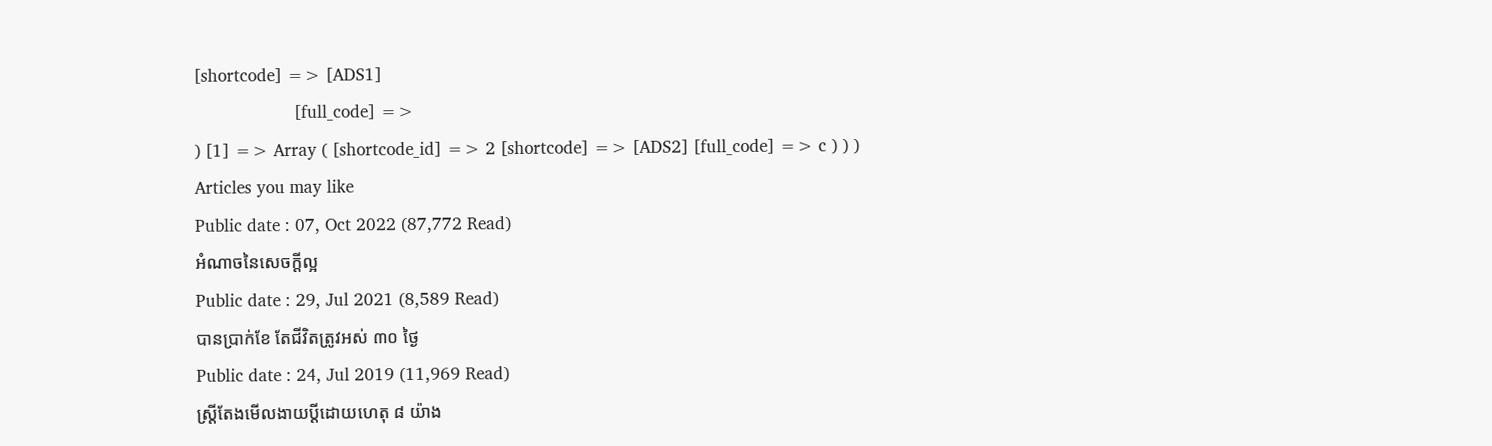[shortcode] => [ADS1]
                    [full_code] =>
) [1] => Array ( [shortcode_id] => 2 [shortcode] => [ADS2] [full_code] => c ) ) )
Articles you may like
Public date : 07, Oct 2022 (87,772 Read)
អំណាចនៃសេចក្តីល្អ
Public date : 29, Jul 2021 (8,589 Read)
បានប្រាក់ខែ តែជីវិតត្រូវអស់ ៣០ ថ្ងៃ
Public date : 24, Jul 2019 (11,969 Read)
ស្ត្រីតែងមើលងាយប្ដីដោយហេតុ ៨ យ៉ាង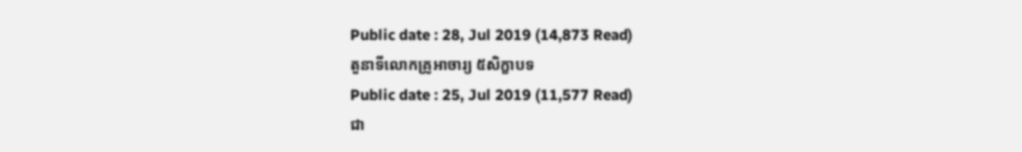Public date : 28, Jul 2019 (14,873 Read)
តួនាទីលោកគ្រូអាចារ្យ ៥សិក្ខាបទ
Public date : 25, Jul 2019 (11,577 Read)
ជា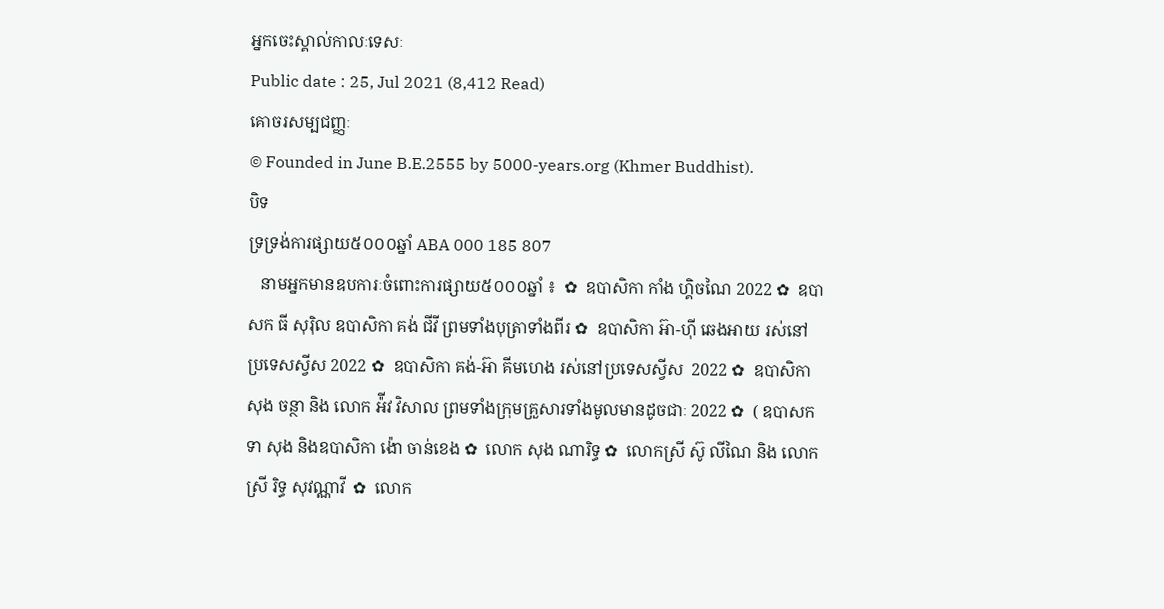អ្នកចេះស្គាល់កាលៈទេសៈ
Public date : 25, Jul 2021 (8,412 Read)
គោចរសម្បជញ្ញៈ
© Founded in June B.E.2555 by 5000-years.org (Khmer Buddhist).
បិទ
ទ្រទ្រង់ការផ្សាយ៥០០០ឆ្នាំ ABA 000 185 807
   នាមអ្នកមានឧបការៈចំពោះការផ្សាយ៥០០០ឆ្នាំ ៖  ✿  ឧបាសិកា កាំង ហ្គិចណៃ 2022 ✿  ឧបាសក ធី សុរ៉ិល ឧបាសិកា គង់ ជីវី ព្រមទាំងបុត្រាទាំងពីរ ✿  ឧបាសិកា អ៊ា-ហុី ឆេងអាយ រស់នៅប្រទេសស្វីស 2022 ✿  ឧបាសិកា គង់-អ៊ា គីមហេង រស់នៅប្រទេសស្វីស  2022 ✿  ឧបាសិកា សុង ចន្ថា និង លោក អ៉ីវ វិសាល ព្រមទាំងក្រុមគ្រួសារទាំងមូលមានដូចជាៈ 2022 ✿  ( ឧបាសក ទា សុង និងឧបាសិកា ង៉ោ ចាន់ខេង ✿  លោក សុង ណារិទ្ធ ✿  លោកស្រី ស៊ូ លីណៃ និង លោកស្រី រិទ្ធ សុវណ្ណាវី  ✿  លោក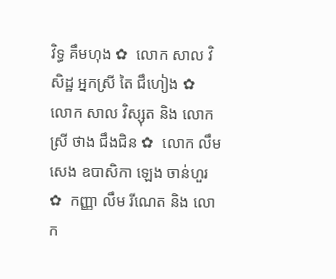វិទ្ធ គឹមហុង ✿  លោក សាល វិសិដ្ឋ អ្នកស្រី តៃ ជឹហៀង ✿  លោក សាល វិស្សុត និង លោកស្រី ថាង ជឹងជិន ✿  លោក លឹម សេង ឧបាសិកា ឡេង ចាន់ហួរ ✿  កញ្ញា លឹម រីណេត និង លោក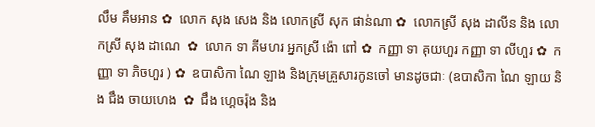លឹម គឹមអាន ✿  លោក សុង សេង និង លោកស្រី សុក ផាន់ណា ✿  លោកស្រី សុង ដាលីន និង លោកស្រី សុង ដាណេ  ✿  លោក ទា គីមហរ អ្នកស្រី ង៉ោ ពៅ ✿  កញ្ញា ទា គុយហួរ កញ្ញា ទា លីហួរ ✿  កញ្ញា ទា ភិចហួរ ) ✿  ឧបាសិកា ណៃ ឡាង និងក្រុមគ្រួសារកូនចៅ មានដូចជាៈ (ឧបាសិកា ណៃ ឡាយ និង ជឹង ចាយហេង  ✿  ជឹង ហ្គេចរ៉ុង និង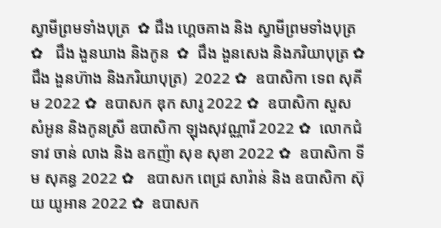ស្វាមីព្រមទាំងបុត្រ  ✿ ជឹង ហ្គេចគាង និង ស្វាមីព្រមទាំងបុត្រ ✿   ជឹង ងួនឃាង និងកូន  ✿  ជឹង ងួនសេង និងភរិយាបុត្រ ✿  ជឹង ងួនហ៊ាង និងភរិយាបុត្រ)  2022 ✿  ឧបាសិកា ទេព សុគីម 2022 ✿  ឧបាសក ឌុក សារូ 2022 ✿  ឧបាសិកា សួស សំអូន និងកូនស្រី ឧបាសិកា ឡុងសុវណ្ណារី 2022 ✿  លោកជំទាវ ចាន់ លាង និង ឧកញ៉ា សុខ សុខា 2022 ✿  ឧបាសិកា ទីម សុគន្ធ 2022 ✿   ឧបាសក ពេជ្រ សារ៉ាន់ និង ឧបាសិកា ស៊ុយ យូអាន 2022 ✿  ឧបាសក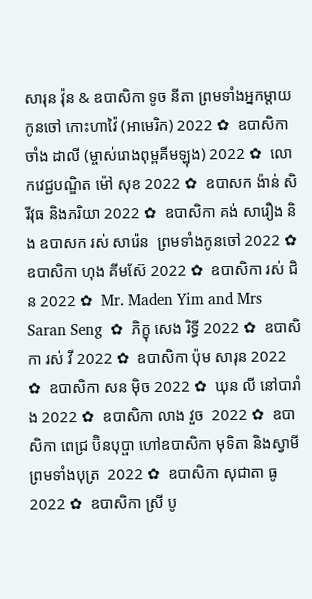សារុន វ៉ុន & ឧបាសិកា ទូច នីតា ព្រមទាំងអ្នកម្តាយ កូនចៅ កោះហាវ៉ៃ (អាមេរិក) 2022 ✿  ឧបាសិកា ចាំង ដាលី (ម្ចាស់រោងពុម្ពគីមឡុង) 2022 ✿  លោកវេជ្ជបណ្ឌិត ម៉ៅ សុខ 2022 ✿  ឧបាសក ង៉ាន់ សិរីវុធ និងភរិយា 2022 ✿  ឧបាសិកា គង់ សារឿង និង ឧបាសក រស់ សារ៉េន  ព្រមទាំងកូនចៅ 2022 ✿  ឧបាសិកា ហុង គីមស៊ែ 2022 ✿  ឧបាសិកា រស់ ជិន 2022 ✿  Mr. Maden Yim and Mrs Saran Seng  ✿  ភិក្ខុ សេង រិទ្ធី 2022 ✿  ឧបាសិកា រស់ វី 2022 ✿  ឧបាសិកា ប៉ុម សារុន 2022 ✿  ឧបាសិកា សន ម៉ិច 2022 ✿  ឃុន លី នៅបារាំង 2022 ✿  ឧបាសិកា លាង វួច  2022 ✿  ឧបាសិកា ពេជ្រ ប៊ិនបុប្ផា ហៅឧបាសិកា មុទិតា និងស្វាមី ព្រមទាំងបុត្រ  2022 ✿  ឧបាសិកា សុជាតា ធូ  2022 ✿  ឧបាសិកា ស្រី បូ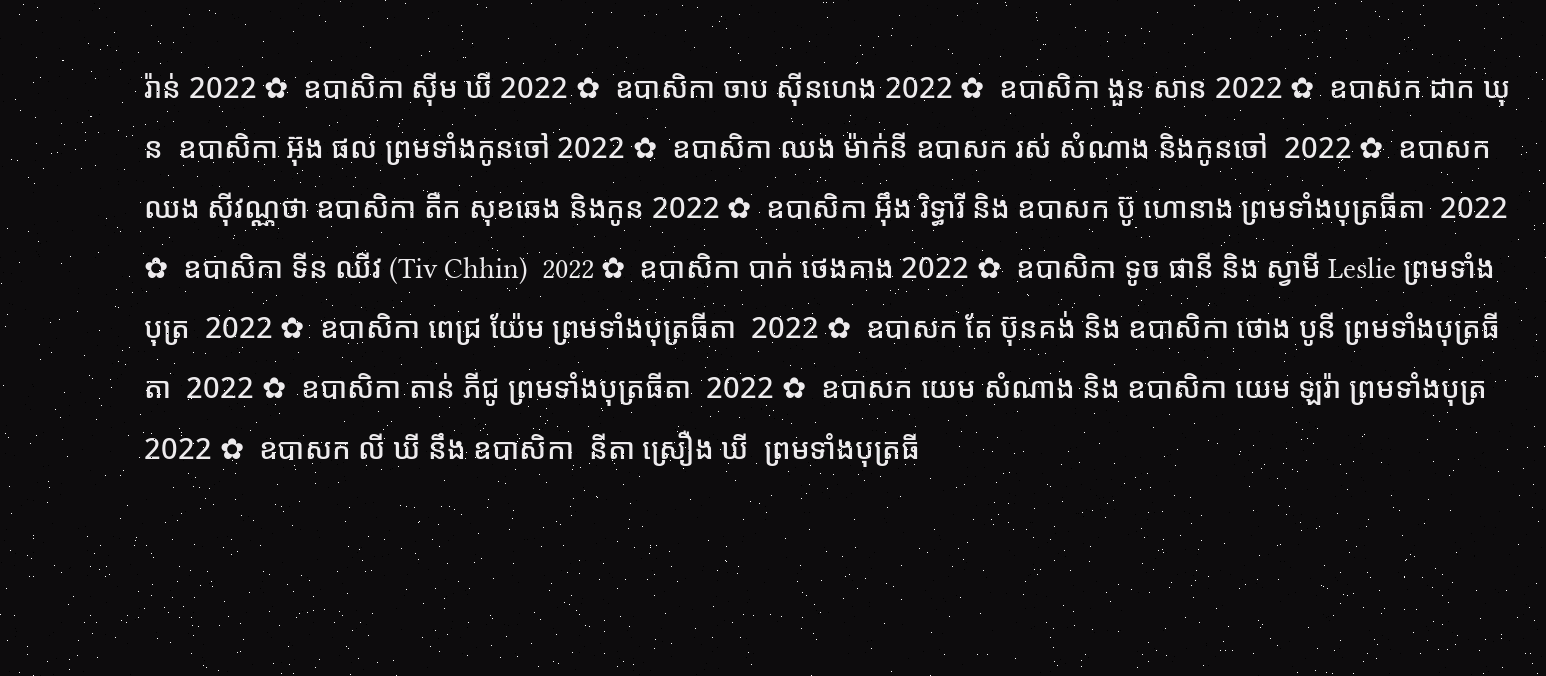រ៉ាន់ 2022 ✿  ឧបាសិកា ស៊ីម ឃី 2022 ✿  ឧបាសិកា ចាប ស៊ីនហេង 2022 ✿  ឧបាសិកា ងួន សាន 2022 ✿  ឧបាសក ដាក ឃុន  ឧបាសិកា អ៊ុង ផល ព្រមទាំងកូនចៅ 2022 ✿  ឧបាសិកា ឈង ម៉ាក់នី ឧបាសក រស់ សំណាង និងកូនចៅ  2022 ✿  ឧបាសក ឈង សុីវណ្ណថា ឧបាសិកា តឺក សុខឆេង និងកូន 2022 ✿  ឧបាសិកា អុឹង រិទ្ធារី និង ឧបាសក ប៊ូ ហោនាង ព្រមទាំងបុត្រធីតា  2022 ✿  ឧបាសិកា ទីន ឈីវ (Tiv Chhin)  2022 ✿  ឧបាសិកា បាក់ ថេងគាង 2022 ✿  ឧបាសិកា ទូច ផានី និង ស្វាមី Leslie ព្រមទាំងបុត្រ  2022 ✿  ឧបាសិកា ពេជ្រ យ៉ែម ព្រមទាំងបុត្រធីតា  2022 ✿  ឧបាសក តែ ប៊ុនគង់ និង ឧបាសិកា ថោង បូនី ព្រមទាំងបុត្រធីតា  2022 ✿  ឧបាសិកា តាន់ ភីជូ ព្រមទាំងបុត្រធីតា  2022 ✿  ឧបាសក យេម សំណាង និង ឧបាសិកា យេម ឡរ៉ា ព្រមទាំងបុត្រ  2022 ✿  ឧបាសក លី ឃី នឹង ឧបាសិកា  នីតា ស្រឿង ឃី  ព្រមទាំងបុត្រធី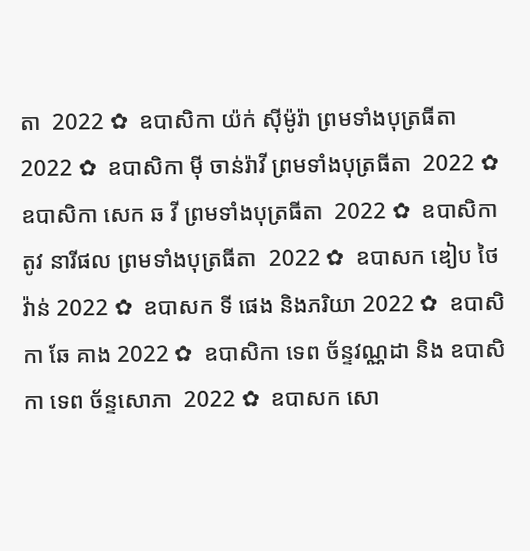តា  2022 ✿  ឧបាសិកា យ៉ក់ សុីម៉ូរ៉ា ព្រមទាំងបុត្រធីតា  2022 ✿  ឧបាសិកា មុី ចាន់រ៉ាវី ព្រមទាំងបុត្រធីតា  2022 ✿  ឧបាសិកា សេក ឆ វី ព្រមទាំងបុត្រធីតា  2022 ✿  ឧបាសិកា តូវ នារីផល ព្រមទាំងបុត្រធីតា  2022 ✿  ឧបាសក ឌៀប ថៃវ៉ាន់ 2022 ✿  ឧបាសក ទី ផេង និងភរិយា 2022 ✿  ឧបាសិកា ឆែ គាង 2022 ✿  ឧបាសិកា ទេព ច័ន្ទវណ្ណដា និង ឧបាសិកា ទេព ច័ន្ទសោភា  2022 ✿  ឧបាសក សោ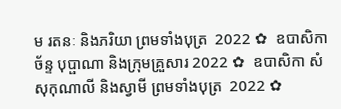ម រតនៈ និងភរិយា ព្រមទាំងបុត្រ  2022 ✿  ឧបាសិកា ច័ន្ទ បុប្ផាណា និងក្រុមគ្រួសារ 2022 ✿  ឧបាសិកា សំ សុកុណាលី និងស្វាមី ព្រមទាំងបុត្រ  2022 ✿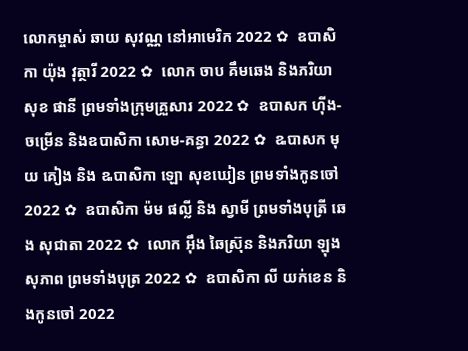លោកម្ចាស់ ឆាយ សុវណ្ណ នៅអាមេរិក 2022 ✿  ឧបាសិកា យ៉ុង វុត្ថារី 2022 ✿  លោក ចាប គឹមឆេង និងភរិយា សុខ ផានី ព្រមទាំងក្រុមគ្រួសារ 2022 ✿  ឧបាសក ហ៊ីង-ចម្រើន និងឧបាសិកា សោម-គន្ធា 2022 ✿  ឩបាសក មុយ គៀង និង ឩបាសិកា ឡោ សុខឃៀន ព្រមទាំងកូនចៅ  2022 ✿  ឧបាសិកា ម៉ម ផល្លី និង ស្វាមី ព្រមទាំងបុត្រី ឆេង សុជាតា 2022 ✿  លោក អ៊ឹង ឆៃស្រ៊ុន និងភរិយា ឡុង សុភាព ព្រមទាំងបុត្រ 2022 ✿  ឧបាសិកា លី យក់ខេន និងកូនចៅ 2022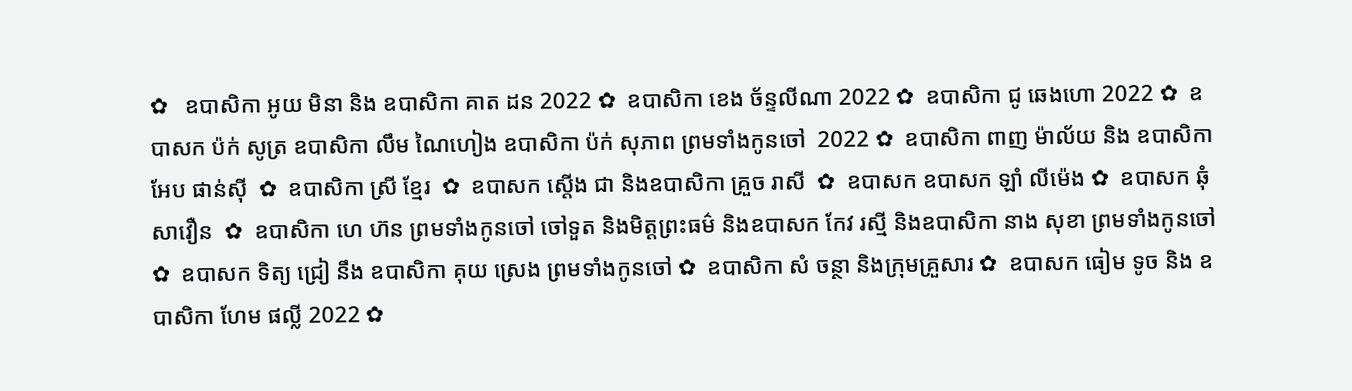✿   ឧបាសិកា អូយ មិនា និង ឧបាសិកា គាត ដន 2022 ✿  ឧបាសិកា ខេង ច័ន្ទលីណា 2022 ✿  ឧបាសិកា ជូ ឆេងហោ 2022 ✿  ឧបាសក ប៉ក់ សូត្រ ឧបាសិកា លឹម ណៃហៀង ឧបាសិកា ប៉ក់ សុភាព ព្រមទាំងកូនចៅ  2022 ✿  ឧបាសិកា ពាញ ម៉ាល័យ និង ឧបាសិកា អែប ផាន់ស៊ី  ✿  ឧបាសិកា ស្រី ខ្មែរ  ✿  ឧបាសក ស្តើង ជា និងឧបាសិកា គ្រួច រាសី  ✿  ឧបាសក ឧបាសក ឡាំ លីម៉េង ✿  ឧបាសក ឆុំ សាវឿន  ✿  ឧបាសិកា ហេ ហ៊ន ព្រមទាំងកូនចៅ ចៅទួត និងមិត្តព្រះធម៌ និងឧបាសក កែវ រស្មី និងឧបាសិកា នាង សុខា ព្រមទាំងកូនចៅ ✿  ឧបាសក ទិត្យ ជ្រៀ នឹង ឧបាសិកា គុយ ស្រេង ព្រមទាំងកូនចៅ ✿  ឧបាសិកា សំ ចន្ថា និងក្រុមគ្រួសារ ✿  ឧបាសក ធៀម ទូច និង ឧបាសិកា ហែម ផល្លី 2022 ✿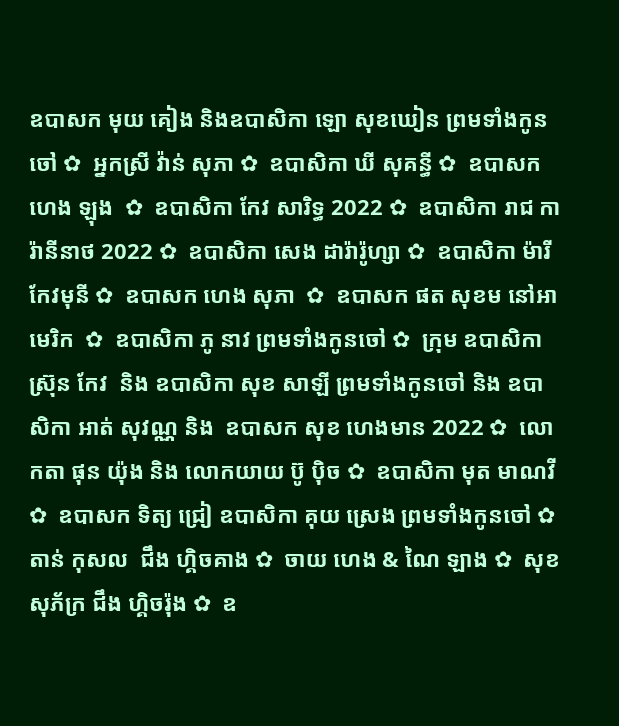ឧបាសក មុយ គៀង និងឧបាសិកា ឡោ សុខឃៀន ព្រមទាំងកូនចៅ ✿  អ្នកស្រី វ៉ាន់ សុភា ✿  ឧបាសិកា ឃី សុគន្ធី ✿  ឧបាសក ហេង ឡុង  ✿  ឧបាសិកា កែវ សារិទ្ធ 2022 ✿  ឧបាសិកា រាជ ការ៉ានីនាថ 2022 ✿  ឧបាសិកា សេង ដារ៉ារ៉ូហ្សា ✿  ឧបាសិកា ម៉ារី កែវមុនី ✿  ឧបាសក ហេង សុភា  ✿  ឧបាសក ផត សុខម នៅអាមេរិក  ✿  ឧបាសិកា ភូ នាវ ព្រមទាំងកូនចៅ ✿  ក្រុម ឧបាសិកា ស្រ៊ុន កែវ  និង ឧបាសិកា សុខ សាឡី ព្រមទាំងកូនចៅ និង ឧបាសិកា អាត់ សុវណ្ណ និង  ឧបាសក សុខ ហេងមាន 2022 ✿  លោកតា ផុន យ៉ុង និង លោកយាយ ប៊ូ ប៉ិច ✿  ឧបាសិកា មុត មាណវី ✿  ឧបាសក ទិត្យ ជ្រៀ ឧបាសិកា គុយ ស្រេង ព្រមទាំងកូនចៅ ✿  តាន់ កុសល  ជឹង ហ្គិចគាង ✿  ចាយ ហេង & ណៃ ឡាង ✿  សុខ សុភ័ក្រ ជឹង ហ្គិចរ៉ុង ✿  ឧ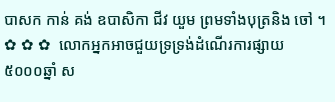បាសក កាន់ គង់ ឧបាសិកា ជីវ យួម ព្រមទាំងបុត្រនិង ចៅ ។   ✿ ✿ ✿  លោកអ្នកអាចជួយទ្រទ្រង់ដំណើរការផ្សាយ ៥០០០ឆ្នាំ ស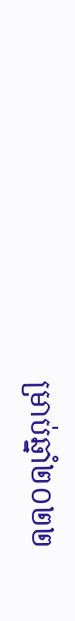ម្រាប់ឆ្នាំ២០២២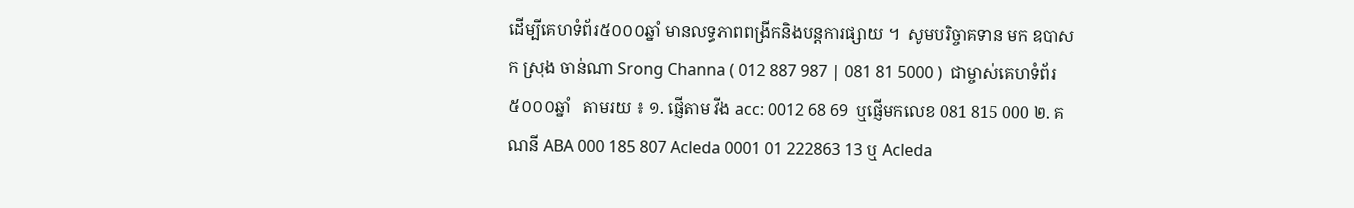ដើម្បីគេហទំព័រ៥០០០ឆ្នាំ មានលទ្ធភាពពង្រីកនិងបន្តការផ្សាយ ។  សូមបរិច្ចាគទាន មក ឧបាសក ស្រុង ចាន់ណា Srong Channa ( 012 887 987 | 081 81 5000 )  ជាម្ចាស់គេហទំព័រ៥០០០ឆ្នាំ   តាមរយ ៖ ១. ផ្ញើតាម វីង acc: 0012 68 69  ឬផ្ញើមកលេខ 081 815 000 ២. គណនី ABA 000 185 807 Acleda 0001 01 222863 13 ឬ Acleda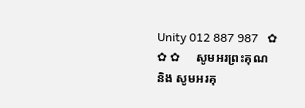Unity 012 887 987   ✿ ✿ ✿     សូមអរព្រះគុណ និង សូមអរគុ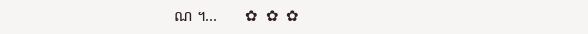ណ ។...       ✿  ✿  ✿